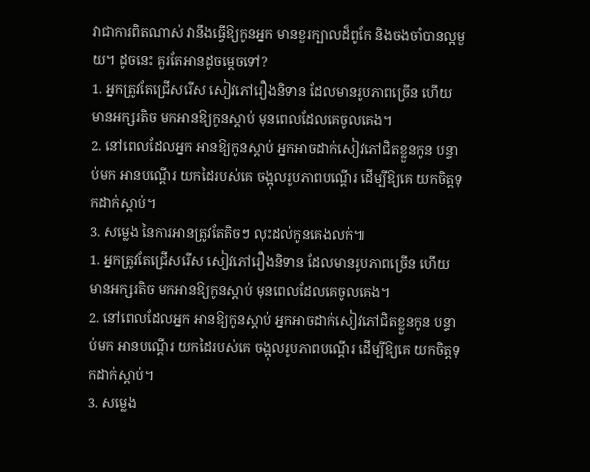វាជាការពិតណាស់ វានឹងធ្វើឱ្យកូនអ្នក មានខួរក្បាលដ៏ពូកែ និងចងចាំបានល្អមួយ។ ដូចនេះ គួរតែអានដូចម្តេចទៅ?
1. អ្នកត្រូវតែជ្រើសរើស សៀវភៅរឿងនិទាន ដែលមានរូបភាពច្រើន ហើយមានអក្សរតិច មកអានឱ្យកូនស្តាប់ មុនពេលដែលគេចូលគេង។
2. នៅពេលដែលអ្នក អានឱ្យកូនស្តាប់ អ្នកអាចដាក់សៀវភៅជិតខ្លួនកូន បន្ទាប់មក អានបណ្តើរ យកដៃរបស់គេ ចង្អុលរូបភាពបណ្តើរ ដើម្បីឱ្យគេ យកចិត្តទុកដាក់ស្តាប់។
3. សម្លេង នៃការអានត្រូវតែតិចៗ លុះដល់កូនគេងលក់៕
1. អ្នកត្រូវតែជ្រើសរើស សៀវភៅរឿងនិទាន ដែលមានរូបភាពច្រើន ហើយមានអក្សរតិច មកអានឱ្យកូនស្តាប់ មុនពេលដែលគេចូលគេង។
2. នៅពេលដែលអ្នក អានឱ្យកូនស្តាប់ អ្នកអាចដាក់សៀវភៅជិតខ្លួនកូន បន្ទាប់មក អានបណ្តើរ យកដៃរបស់គេ ចង្អុលរូបភាពបណ្តើរ ដើម្បីឱ្យគេ យកចិត្តទុកដាក់ស្តាប់។
3. សម្លេង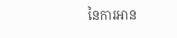នៃការអាន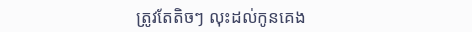ត្រូវតែតិចៗ លុះដល់កូនគេង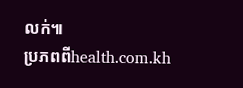លក់៕
ប្រភពពីhealth.com.kh